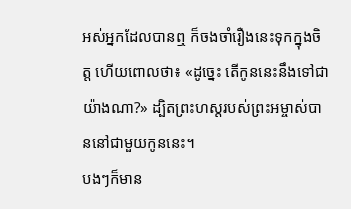អស់អ្នកដែលបានឮ ក៏ចងចាំរឿងនេះទុកក្នុងចិត្ត ហើយពោលថា៖ «ដូច្នេះ តើកូននេះនឹងទៅជាយ៉ាងណា?» ដ្បិតព្រះហស្តរបស់ព្រះអម្ចាស់បាននៅជាមួយកូននេះ។
បងៗក៏មាន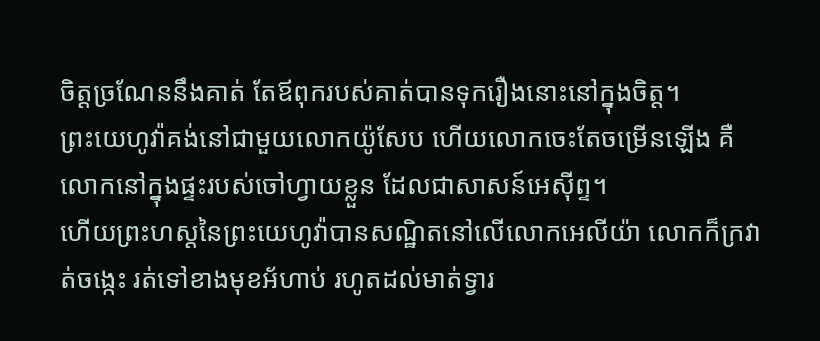ចិត្តច្រណែននឹងគាត់ តែឪពុករបស់គាត់បានទុករឿងនោះនៅក្នុងចិត្ត។
ព្រះយេហូវ៉ាគង់នៅជាមួយលោកយ៉ូសែប ហើយលោកចេះតែចម្រើនឡើង គឺលោកនៅក្នុងផ្ទះរបស់ចៅហ្វាយខ្លួន ដែលជាសាសន៍អេស៊ីព្ទ។
ហើយព្រះហស្តនៃព្រះយេហូវ៉ាបានសណ្ឋិតនៅលើលោកអេលីយ៉ា លោកក៏ក្រវាត់ចង្កេះ រត់ទៅខាងមុខអ័ហាប់ រហូតដល់មាត់ទ្វារ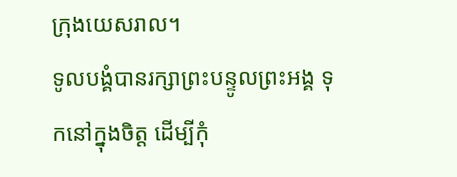ក្រុងយេសរាល។
ទូលបង្គំបានរក្សាព្រះបន្ទូលព្រះអង្គ ទុកនៅក្នុងចិត្ត ដើម្បីកុំ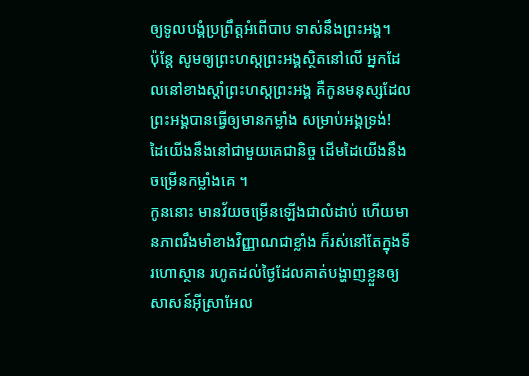ឲ្យទូលបង្គំប្រព្រឹត្តអំពើបាប ទាស់នឹងព្រះអង្គ។
ប៉ុន្ដែ សូមឲ្យព្រះហស្តព្រះអង្គស្ថិតនៅលើ អ្នកដែលនៅខាងស្ដាំព្រះហស្តព្រះអង្គ គឺកូនមនុស្សដែលព្រះអង្គបានធ្វើឲ្យមានកម្លាំង សម្រាប់អង្គទ្រង់!
ដៃយើងនឹងនៅជាមួយគេជានិច្ច ដើមដៃយើងនឹងចម្រើនកម្លាំងគេ ។
កូននោះ មានវ័យចម្រើនឡើងជាលំដាប់ ហើយមានភាពរឹងមាំខាងវិញ្ញាណជាខ្លាំង ក៏រស់នៅតែក្នុងទីរហោស្ថាន រហូតដល់ថ្ងៃដែលគាត់បង្ហាញខ្លួនឲ្យសាសន៍អ៊ីស្រាអែល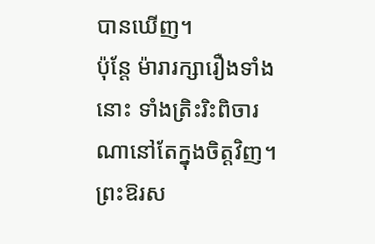បានឃើញ។
ប៉ុន្តែ ម៉ារារក្សារឿងទាំងនោះ ទាំងត្រិះរិះពិចារណានៅតែក្នុងចិត្តវិញ។
ព្រះឱរស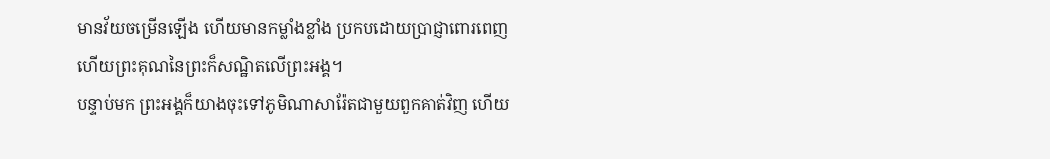មានវ័យចម្រើនឡើង ហើយមានកម្លាំងខ្លាំង ប្រកបដោយប្រាជ្ញាពោរពេញ ហើយព្រះគុណនៃព្រះក៏សណ្ឋិតលើព្រះអង្គ។
បន្ទាប់មក ព្រះអង្គក៏យាងចុះទៅភូមិណាសារ៉ែតជាមួយពួកគាត់វិញ ហើយ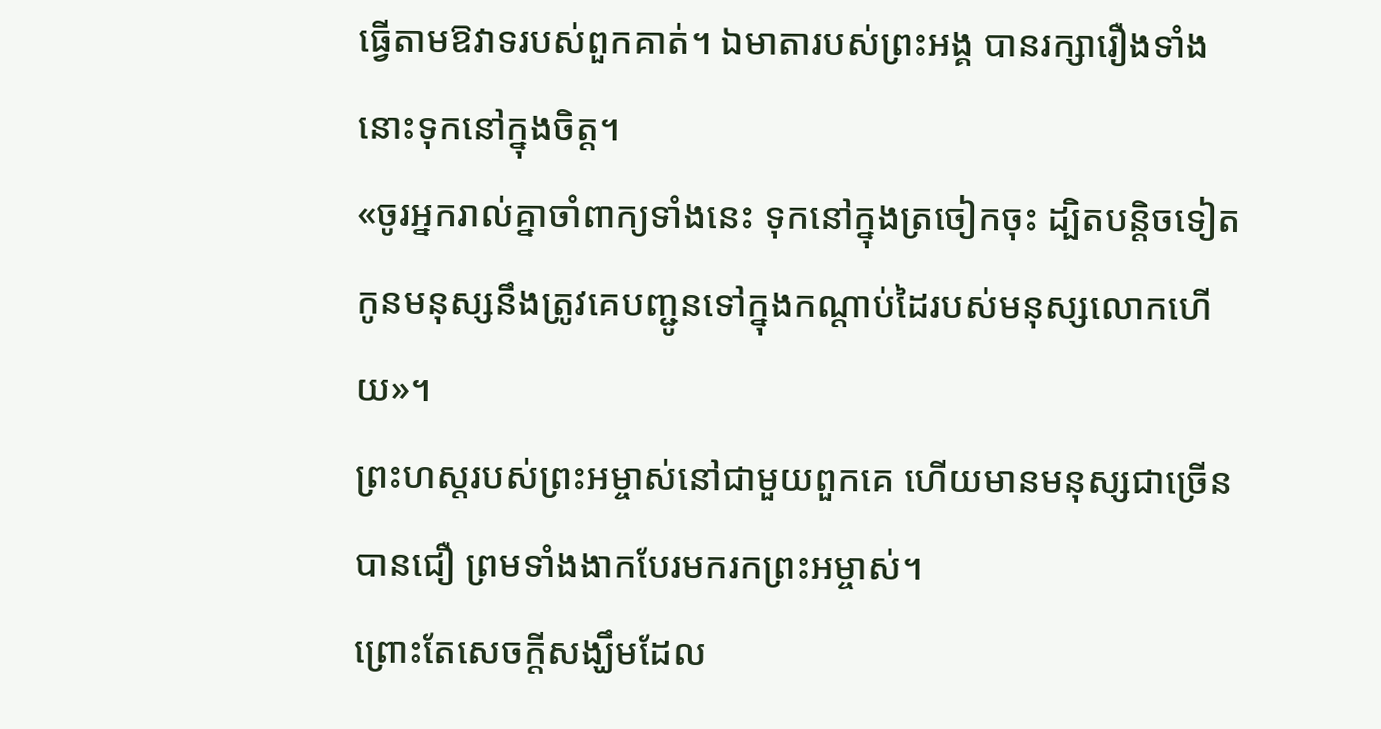ធ្វើតាមឱវាទរបស់ពួកគាត់។ ឯមាតារបស់ព្រះអង្គ បានរក្សារឿងទាំងនោះទុកនៅក្នុងចិត្ត។
«ចូរអ្នករាល់គ្នាចាំពាក្យទាំងនេះ ទុកនៅក្នុងត្រចៀកចុះ ដ្បិតបន្តិចទៀត កូនមនុស្សនឹងត្រូវគេបញ្ជូនទៅក្នុងកណ្តាប់ដៃរបស់មនុស្សលោកហើយ»។
ព្រះហស្តរបស់ព្រះអម្ចាស់នៅជាមួយពួកគេ ហើយមានមនុស្សជាច្រើនបានជឿ ព្រមទាំងងាកបែរមករកព្រះអម្ចាស់។
ព្រោះតែសេចក្តីសង្ឃឹមដែល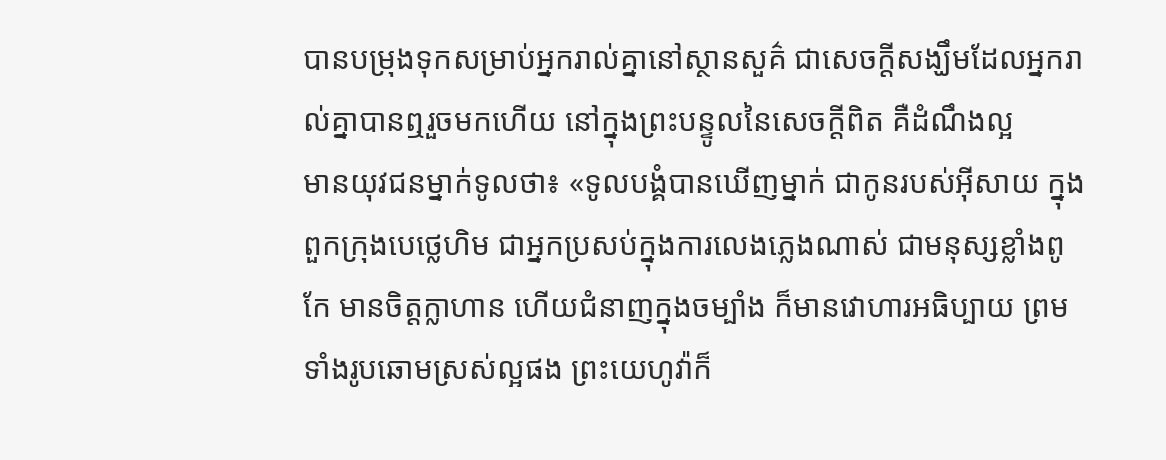បានបម្រុងទុកសម្រាប់អ្នករាល់គ្នានៅស្ថានសួគ៌ ជាសេចក្តីសង្ឃឹមដែលអ្នករាល់គ្នាបានឮរួចមកហើយ នៅក្នុងព្រះបន្ទូលនៃសេចក្ដីពិត គឺដំណឹងល្អ
មានយុវជនម្នាក់ទូលថា៖ «ទូលបង្គំបានឃើញម្នាក់ ជាកូនរបស់អ៊ីសាយ ក្នុងពួកក្រុងបេថ្លេហិម ជាអ្នកប្រសប់ក្នុងការលេងភ្លេងណាស់ ជាមនុស្សខ្លាំងពូកែ មានចិត្តក្លាហាន ហើយជំនាញក្នុងចម្បាំង ក៏មានវោហារអធិប្បាយ ព្រមទាំងរូបឆោមស្រស់ល្អផង ព្រះយេហូវ៉ាក៏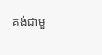គង់ជាមួ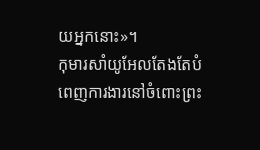យអ្នកនោះ»។
កុមារសាំយូអែលតែងតែបំពេញការងារនៅចំពោះព្រះ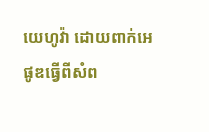យេហូវ៉ា ដោយពាក់អេផូឌធ្វើពីសំព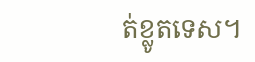ត់ខ្លូតទេស។